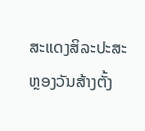ສະແດງສິລະປະສະຫຼອງວັນສ້າງຕັ້ງ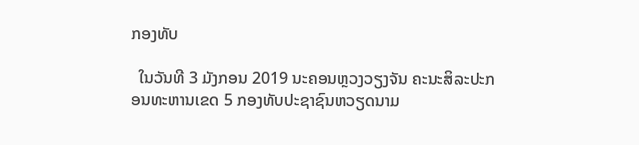ກອງທັບ

  ໃນວັນທີ 3 ມັງກອນ 2019 ນະຄອນຫຼວງວຽງຈັນ ຄະນະສິລະປະກອນທະຫານເຂດ 5 ກອງທັບປະຊາຊົນຫວຽດນາມ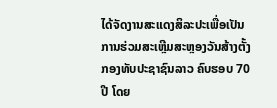ໄດ້ຈັດງານສະແດງສິລະປະເພື່ອເປັນການຮ່ວມສະເຫຼີມສະຫຼອງວັນສ້າງຕັ້ງກອງທັບປະຊາຊົນລາວ ຄົບຮອບ 70 ປີ ໂດຍ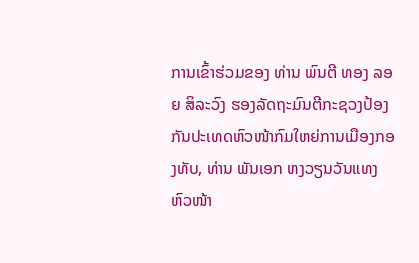ການເຂົ້າຮ່ວມຂອງ ທ່ານ ພົນຕີ ທອງ ລອຍ ສິລະວົງ ຮອງລັດຖະມົນຕີກະຊວງປ້ອງກັນປະເທດຫົວໜ້າກົມໃຫຍ່ການເມືອງກອງທັບ, ທ່ານ ພັນເອກ ຫງວຽນວັນແທງ ຫົວໜ້າ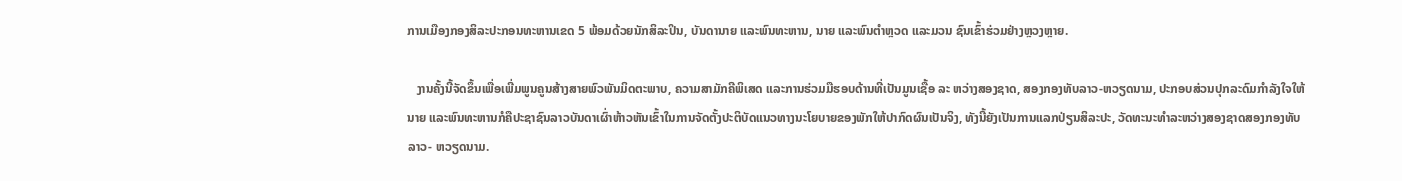ການເມືອງກອງສິລະປະກອນທະຫານເຂດ 5 ພ້ອມດ້ວຍນັກສິລະປິນ, ບັນດານາຍ ແລະພົນທະຫານ, ນາຍ ແລະພົນຕຳຫຼວດ ແລະມວນ ຊົນເຂົ້າຮ່ວມຢ່າງຫຼວງຫຼາຍ.

   ງານຄັ້ງນີ້ຈັດຂຶ້ນເພື່ອເພີ່ມພູນຄູນສ້າງສາຍພົວພັນມິດຕະພາບ, ຄວາມສາມັກຄີພິເສດ ແລະການຮ່ວມມືຮອບດ້ານທີ່ເປັນມູນເຊື້ອ ລະ ຫວ່າງສອງຊາດ, ສອງກອງທັບລາວ-ຫວຽດນາມ, ປະກອບສ່ວນປຸກລະດົມກຳລັງໃຈໃຫ້ນາຍ ແລະພົນທະຫານກໍຄືປະຊາຊົນລາວບັນດາເຜົ່າຫ້າວຫັນເຂົ້າໃນການຈັດຕັ້ງປະຕິບັດແນວທາງນະໂຍບາຍຂອງພັກໃຫ້ປາກົດຜົນເປັນຈິງ, ທັງນີ້ຍັງເປັນການແລກປ່ຽນສິລະປະ, ວັດທະນະທຳລະຫວ່າງສອງຊາດສອງກອງທັບລາວ- ຫວຽດນາມ.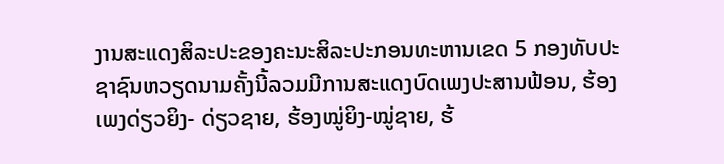ງານສະແດງສິລະປະຂອງຄະນະສິລະປະກອນທະຫານເຂດ 5 ກອງທັບປະຊາຊົນຫວຽດນາມຄັ້ງນີ້ລວມມີການສະແດງບົດເພງປະສານຟ້ອນ, ຮ້ອງເພງດ່ຽວຍິງ- ດ່ຽວຊາຍ, ຮ້ອງໝູ່ຍິງ-ໝູ່ຊາຍ, ຮ້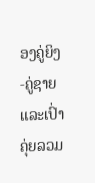ອງຄູ່ຍິງ-ຄູ່ຊາຍ ແລະເປົ່າຄຸ່ຍລວມ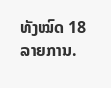ທັງໝົດ 18 ລາຍການ.